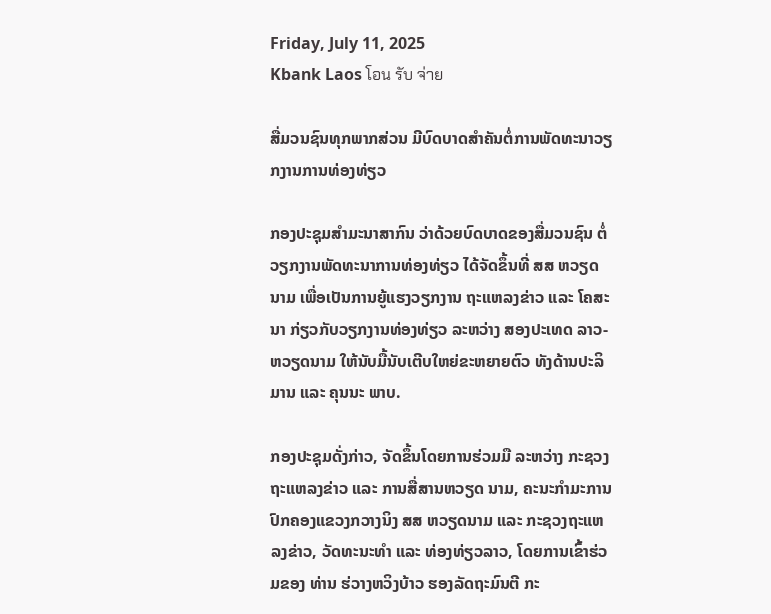Friday, July 11, 2025
Kbank Laos โอน รับ จ่าย

ສື່ມວນຊົນທຸກພາກສ່ວນ ມີບົດບາດສຳຄັນຕໍ່ການພັດທະນາວຽກງານການທ່ອງທ່ຽວ

ກອງປະຊຸມສຳມະນາສາກົນ ວ່າດ້ວຍບົດບາດຂອງສື່ມວນຊົນ ຕໍ່ວຽກງານພັດທະນາການທ່ອງທ່ຽວ ໄດ້ຈັດຂຶ້ນທີ່ ສສ ຫວຽດນາມ ເພື່ອເປັນການຍູ້ແຮງວຽກງານ ຖະແຫລງຂ່າວ ແລະ ໂຄສະນາ ກ່ຽວກັບວຽກງານທ່ອງທ່ຽວ ລະຫວ່າງ ສອງປະເທດ ລາວ- ຫວຽດນາມ ໃຫ້ນັບມື້ນັບເຕີບໃຫຍ່ຂະຫຍາຍຕົວ ທັງດ້ານປະລິມານ ແລະ ຄຸນນະ ພາບ.

ກອງປະຊຸມດັ່ງກ່າວ, ຈັດຂຶ້ນໂດຍການຮ່ວມມື ລະຫວ່າງ ກະຊວງ ຖະແຫລງຂ່າວ ແລະ ການສື່ສານຫວຽດ ນາມ, ຄະນະກຳມະການປົກຄອງແຂວງກວາງນິງ ສສ ຫວຽດນາມ ແລະ ກະຊວງຖະແຫລງຂ່າວ, ວັດທະນະທຳ ແລະ ທ່ອງທ່ຽວລາວ, ໂດຍການເຂົ້າຮ່ວມຂອງ ທ່ານ ຮ່ວາງຫວິງບ້າວ ຮອງລັດຖະມົນຕີ ກະ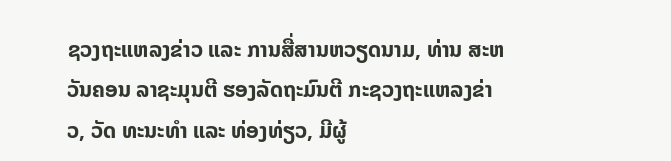ຊວງຖະແຫລງຂ່າວ ແລະ ການສື່ສານຫວຽດນາມ, ທ່ານ ສະຫວັນຄອນ ລາຊະມຸນຕີ ຮອງລັດຖະມົນຕີ ກະຊວງຖະແຫລງຂ່າວ, ວັດ ທະນະທຳ ແລະ ທ່ອງທ່ຽວ, ມີຜູ້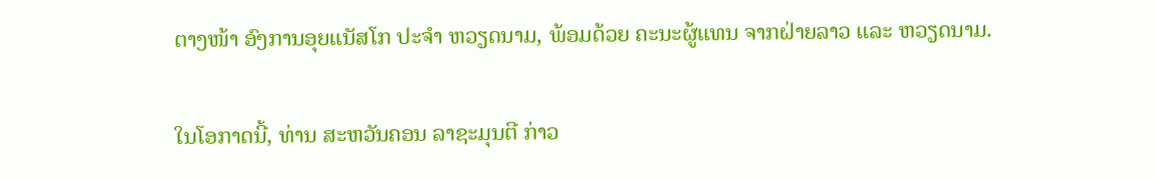ຕາງໜ້າ ອົງການອຸຍແນັສໂກ ປະຈຳ ຫວຽດນາມ, ພ້ອມດ້ວຍ ຄະນະຜູ້ແທນ ຈາກຝ່າຍລາວ ແລະ ຫວຽດນາມ.

ໃນໂອກາດນີ້, ທ່ານ ສະຫວັນຄອນ ລາຊະມຸນຕີ ກ່າວ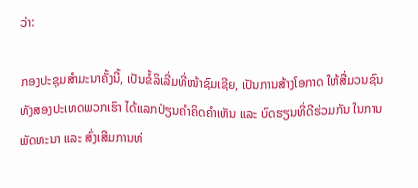ວ່າ:

ກອງປະຊຸມສຳມະນາຄັ້ງນີ້, ເປັນຂໍ້ລິເລີ່ມທີ່ໜ້າຊົມເຊີຍ, ເປັນການສ້າງໂອກາດ ໃຫ້ສື່ມວນຊົນທັງສອງປະເທດພວກເຮົາ ໄດ້ແລກປ່ຽນຄຳຄິດຄຳເຫັນ ແລະ ບົດຮຽນທີ່ດີຮ່ວມກັນ ໃນການພັດທະນາ ແລະ ສົ່ງເສີມການທ່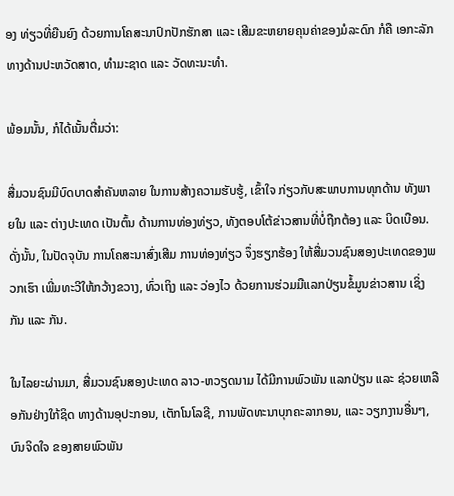ອງ ທ່ຽວທີ່ຍືນຍົງ ດ້ວຍການໂຄສະນາປົກປັກຮັກສາ ແລະ ເສີມຂະຫຍາຍຄຸນຄ່າຂອງມໍລະດົກ ກໍຄື ເອກະລັກທາງດ້ານປະຫວັດສາດ, ທຳມະຊາດ ແລະ ວັດທະນະທຳ.

ພ້ອມນັ້ນ, ກໍໄດ້ເນັ້ນຕື່ມວ່າ:

ສື່ມວນຊົນມີບົດບາດສຳຄັນຫລາຍ ໃນການສ້າງຄວາມຮັບຮູ້, ເຂົ້າໃຈ ກ່ຽວກັບສະພາບການທຸກດ້ານ ທັງພາຍໃນ ແລະ ຕ່າງປະເທດ ເປັນຕົ້ນ ດ້ານການທ່ອງທ່ຽວ, ທັງຕອບໂຕ້ຂ່າວສານທີ່ບໍ່ຖືກຕ້ອງ ແລະ ບິດເບືອນ. ດັ່ງນັ້ນ, ໃນປັດຈຸບັນ ການໂຄສະນາສົ່ງເສີມ ການທ່ອງທ່ຽວ ຈຶ່ງຮຽກຮ້ອງ ໃຫ້ສື່ມວນຊົນສອງປະເທດຂອງພວກເຮົາ ເພີ່ມທະວີໃຫ້ກວ້າງຂວາງ, ທົ່ວເຖິງ ແລະ ວ່ອງໄວ ດ້ວຍການຮ່ວມມືແລກປ່ຽນຂໍ້ມູນຂ່າວສານ ເຊິ່ງກັນ ແລະ ກັນ.

ໃນໄລຍະຜ່ານມາ, ສື່ມວນຊົນສອງປະເທດ ລາວ-ຫວຽດນາມ ໄດ້ມີການພົວພັນ ແລກປ່ຽນ ແລະ ຊ່ວຍເຫລືອກັນຢ່າງໃກ້ຊິດ ທາງດ້ານອຸປະກອນ, ເຕັກໂນໂລຊີ, ການພັດທະນາບຸກຄະລາກອນ, ແລະ ວຽກງານອື່ນໆ, ບົນຈິດໃຈ ຂອງສາຍພົວພັນ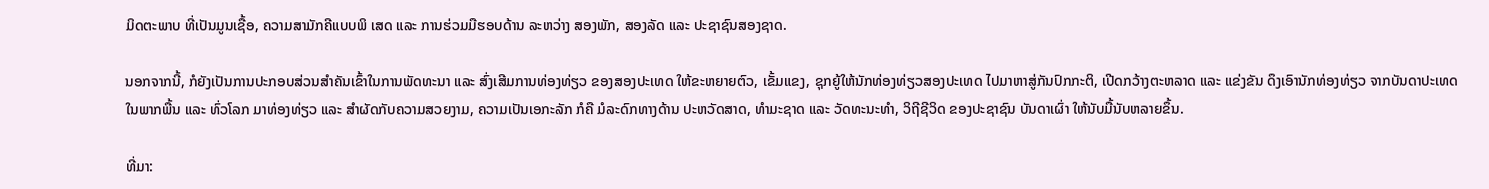ມິດຕະພາບ ທີ່ເປັນມູນເຊື້ອ, ຄວາມສາມັກຄີແບບພິ ເສດ ແລະ ການຮ່ວມມືຮອບດ້ານ ລະຫວ່າງ ສອງພັກ, ສອງລັດ ແລະ ປະຊາຊົນສອງຊາດ.

ນອກຈາກນີ້, ກໍຍັງເປັນການປະກອບສ່ວນສໍາຄັນເຂົ້າໃນການພັດທະນາ ແລະ ສົ່ງເສີມການທ່ອງທ່ຽວ ຂອງສອງປະເທດ ໃຫ້ຂະຫຍາຍຕົວ, ເຂັ້ມແຂງ, ຊຸກຍູ້ໃຫ້ນັກທ່ອງທ່ຽວສອງປະເທດ ໄປມາຫາສູ່ກັນປົກກະຕິ, ເປີດກວ້າງຕະຫລາດ ແລະ ແຂ່ງຂັນ ດຶງເອົານັກທ່ອງທ່ຽວ ຈາກບັນດາປະເທດໃນພາກພື້ນ ແລະ ທົ່ວໂລກ ມາທ່ອງທ່ຽວ ແລະ ສຳຜັດກັບຄວາມສວຍງາມ, ຄວາມເປັນເອກະລັກ ກໍຄື ມໍລະດົກທາງດ້ານ ປະຫວັດສາດ, ທຳມະຊາດ ແລະ ວັດທະນະທຳ, ວິຖີຊີວິດ ຂອງປະຊາຊົນ ບັນດາເຜົ່າ ໃຫ້ນັບມື້ນັບຫລາຍຂຶ້ນ.

ທີ່ມາ: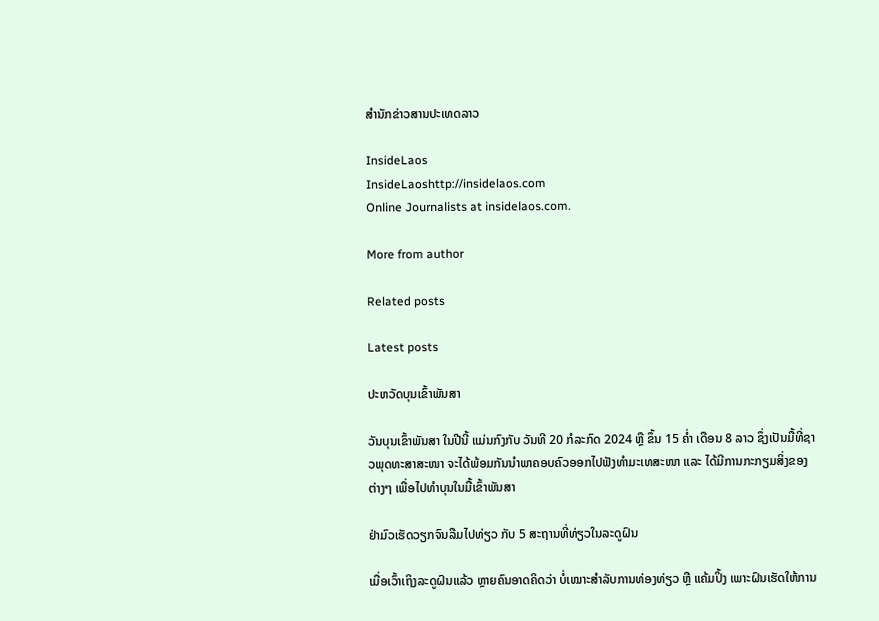ສຳນັກຂ່າວສານປະເທດລາວ

InsideLaos
InsideLaoshttp://insidelaos.com
Online Journalists at insidelaos.com.

More from author

Related posts

Latest posts

ປະຫວັດບຸນເຂົ້າພັນສາ

ວັນບຸນເຂົ້າພັນສາ ໃນປີນີ້ ແມ່ນກົງກັບ ວັນທີ 20 ກໍລະກົດ 2024 ຫຼື ຂຶ້ນ 15 ຄໍ່າ ເດືອນ 8 ລາວ ຊຶ່ງເປັນມື້ທີ່ຊາວພຸດທະສາສະໜາ ຈະໄດ້ພ້ອມກັນນຳພາຄອບຄົວອອກໄປຟັງທຳມະເທສະໜາ ແລະ ໄດ້ມີການກະກຽມສິ່ງຂອງຕ່າງໆ ເພື່ອໄປທຳບຸນໃນມື້ເຂົ້າພັນສາ

ຢ່າມົວເຮັດວຽກຈົນລືມໄປທ່ຽວ ກັບ 5 ສະຖານທີ່ທ່ຽວໃນລະດູຝົນ

ເມື່ອເວົ້າເຖິງລະດູຝົນແລ້ວ ຫຼາຍຄົນອາດຄິດວ່າ ບໍ່ເໝາະສຳລັບການທ່ອງທ່ຽວ ຫຼື ແຄ້ມປິ້ງ ເພາະຝົນເຮັດໃຫ້ການ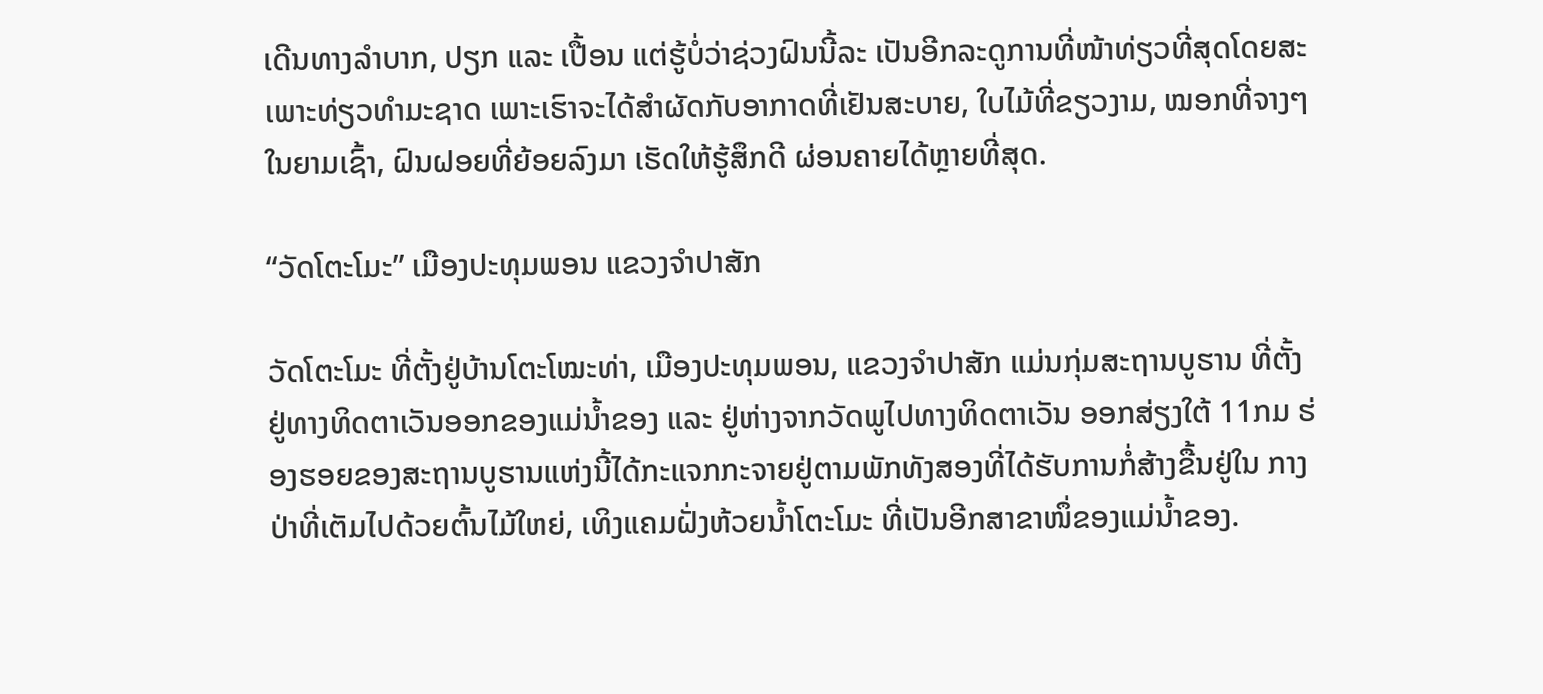ເດີນທາງລຳບາກ, ປຽກ ແລະ ເປື້ອນ ແຕ່ຮູ້ບໍ່ວ່າຊ່ວງຝົນນີ້ລະ ເປັນອີກລະດູການທີ່ໜ້າທ່ຽວທີ່ສຸດໂດຍສະເພາະທ່ຽວທຳມະຊາດ ເພາະເຮົາຈະໄດ້ສຳຜັດກັບອາກາດທີ່ເຢັນສະບາຍ, ໃບໄມ້ທີ່ຂຽວງາມ, ໝອກທີ່ຈາງໆ ໃນຍາມເຊົ້າ, ຝົນຝອຍທີ່ຍ້ອຍລົງມາ ເຮັດໃຫ້ຮູ້ສຶກດີ ຜ່ອນຄາຍໄດ້ຫຼາຍທີ່ສຸດ.

“ວັດໂຕະໂມະ” ເມືອງປະທຸມພອນ ແຂວງຈຳປາສັກ

ວັດໂຕະໂມະ ທີ່ຕັ້ງຢູ່ບ້ານໂຕະໂໝະທ່າ, ເມືອງປະທຸມພອນ, ແຂວງຈຳປາສັກ ແມ່ນກຸ່ມສະຖານບູຮານ ທີ່ຕັ້ງຢູ່ທາງທິດຕາເວັນອອກຂອງແມ່ນໍ້າຂອງ ແລະ ຢູ່ຫ່າງຈາກວັດພູໄປທາງທິດຕາເວັນ ອອກສ່ຽງໃຕ້ 11ກມ ຮ່ອງຮອຍຂອງສະຖານບູຮານແຫ່ງນີ້ໄດ້ກະແຈກກະຈາຍຢູ່ຕາມພັກທັງສອງທີ່ໄດ້ຮັບການກໍ່ສ້າງຂື້ນຢູ່ໃນ ກາງປ່າທີ່ເຕັມໄປດ້ວຍຕົ້ນໄມ້ໃຫຍ່, ເທິງແຄມຝັ່ງຫ້ວຍນ້ຳໂຕະໂມະ ທີ່ເປັນອີກສາຂາໜຶ່ຂອງແມ່ນໍ້າຂອງ.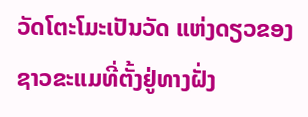ວັດໂຕະໂມະເປັນວັດ ແຫ່ງດຽວຂອງຊາວຂະແມທີ່ຕັ້ງຢູ່ທາງຝັ່ງ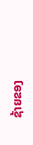ຊ້າຍຂອງ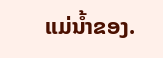ແມ່ນ້ຳຂອງ.